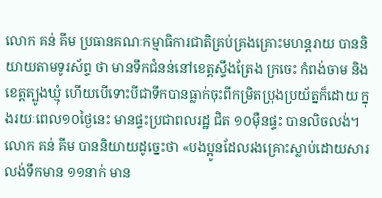លោក គន់ គីម ប្រធានគណៈកម្មាធិការជាតិគ្រប់គ្រងគ្រោះមហន្តរាយ បាននិយាយតាមទូរស័ព្ទ ថា មានទឹកជំនន់នៅខេត្តស្ទឹងត្រែង ក្រចេះ កំពង់ចាម និងខេត្តត្បូងឃ្មុំ ហើយបើទោះបីជាទឹកបានធ្លាក់ចុះពីកម្រិតប្រុងប្រយ័ត្នក៏ដោយ ក្នុងរយៈពេល១០ថ្ងៃនេះ មានផ្ទះប្រជាពលរដ្ឋ ជិត ១០ម៉ឺនផ្ទះ បានលិចលង់។
លោក គន់ គីម បាននិយាយដូច្នេះថា «បងប្អូនដែលរងគ្រោះស្លាប់ដោយសារលង់ទឹកមាន ១១នាក់ មាន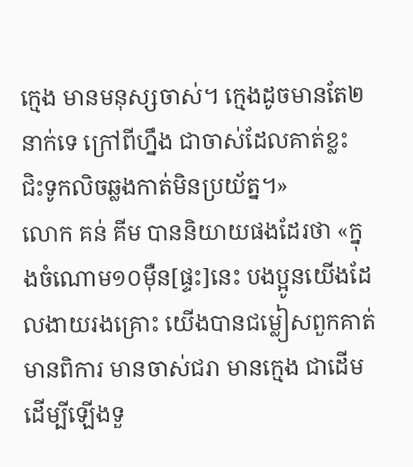ក្មេង មានមនុស្សចាស់។ ក្មេងដូចមានតែ២នាក់ទេ ក្រៅពីហ្នឹង ជាចាស់ដែលគាត់ខ្លះ ជិះទូកលិចឆ្លងកាត់មិនប្រយ័ត្ន។»
លោក គន់ គីម បាននិយាយផងដែរថា «ក្នុងចំណោម១០ម៉ឺន[ផ្ទះ]នេះ បងប្អូនយើងដែលងាយរងគ្រោះ យើងបានជម្លៀសពួកគាត់ មានពិការ មានចាស់ជរា មានក្មេង ជាដើម ដើម្បីឡើងទួ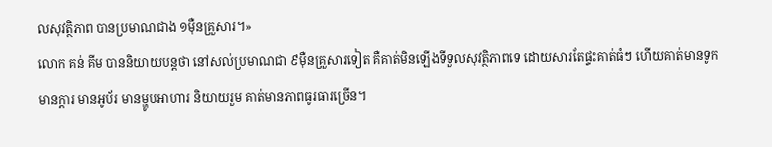លសុវត្ថិភាព បានប្រមាណជាង ១ម៉ឺនគ្រួសារ។»
លោក គន់ គីម បាននិយាយបន្តថា នៅសល់ប្រមាណជា ៩ម៉ឺនគ្រួសារទៀត គឺគាត់មិនឡើងទីទួលសុវត្ថិភាពទេ ដោយសារតែផ្ទះគាត់ធំៗ ហើយគាត់មានទូក មានក្តារ មានអូប័រ មានម្ហូបអាហារ និយាយរួម គាត់មានភាពធូរធារច្រើន។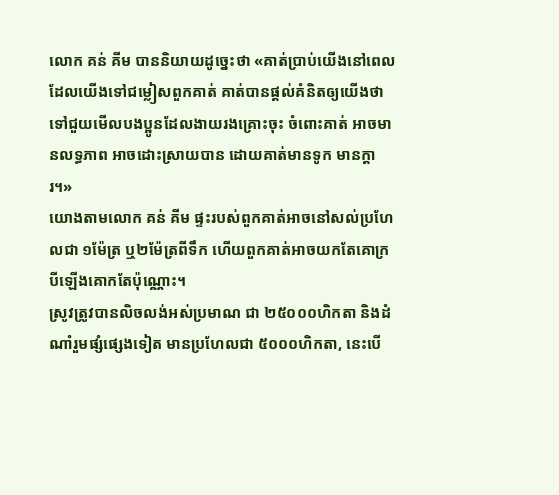លោក គន់ គីម បាននិយាយដូច្នេះថា «គាត់ប្រាប់យើងនៅពេលដែលយើងទៅជម្លៀសពួកគាត់ គាត់បានផ្តល់គំនិតឲ្យយើងថា ទៅជួយមើលបងប្អូនដែលងាយរងគ្រោះចុះ ចំពោះគាត់ អាចមានលទ្ធភាព អាចដោះស្រាយបាន ដោយគាត់មានទូក មានក្តារ។»
យោងតាមលោក គន់ គីម ផ្ទះរបស់ពួកគាត់អាចនៅសល់ប្រហែលជា ១ម៉ែត្រ ឬ២ម៉ែត្រពីទឹក ហើយពួកគាត់អាចយកតែគោក្របីឡើងគោកតែប៉ុណ្ណោះ។
ស្រូវត្រូវបានលិចលង់អស់ប្រមាណ ជា ២៥០០០ហិកតា និងដំណាំរួមផ្សំផ្សេងទៀត មានប្រហែលជា ៥០០០ហិកតា, នេះបើ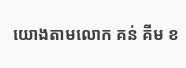យោងតាមលោក គន់ គីម ខ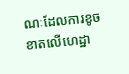ណៈដែលការខូចខាតលើហេដ្ឋា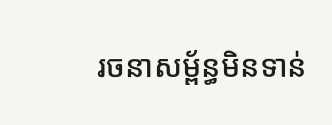រចនាសម្ព័ន្ធមិនទាន់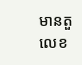មានតួលេខ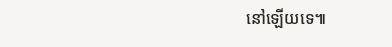នៅឡើយទេ៕